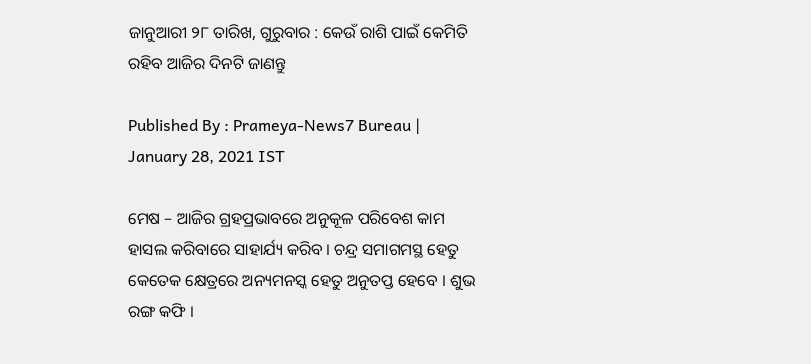ଜାନୁଆରୀ ୨୮ ତାରିଖ, ଗୁରୁବାର : କେଉଁ ରାଶି ପାଇଁ କେମିତି ରହିବ ଆଜିର ଦିନଟି ଜାଣନ୍ତୁ

Published By : Prameya-News7 Bureau | January 28, 2021 IST

ମେଷ – ଆଜିର ଗ୍ରହପ୍ରଭାବରେ ଅନୁକୂଳ ପରିବେଶ କାମ ହାସଲ କରିବାରେ ସାହାର୍ଯ୍ୟ କରିବ । ଚନ୍ଦ୍ର ସମାଗମସ୍ଥ ହେତୁ କେତେକ କ୍ଷେତ୍ରରେ ଅନ୍ୟମନସ୍କ ହେତୁ ଅନୁତପ୍ତ ହେବେ । ଶୁଭ ରଙ୍ଗ କଫି ।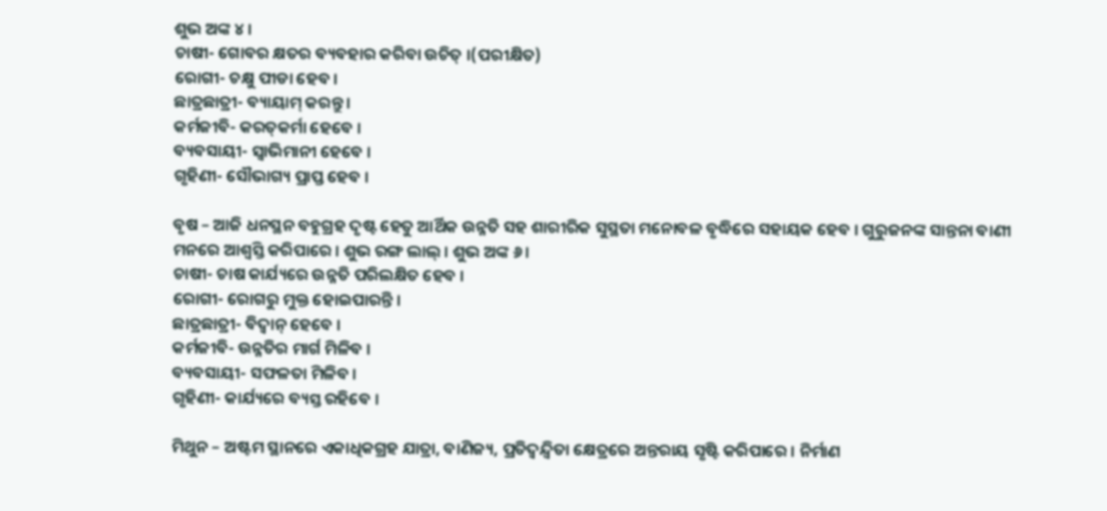ଶୁଭ ଅଙ୍କ ୪ ।
ଚାଷୀ- ଗୋବର କ୍ଷତର ବ୍ୟବହାର କରିବା ଉଚିତ୍ ।(ପରୀକ୍ଷିତ)
ରୋଗୀ- ଚକ୍ଷୁ ପୀଡା ହେବ ।
ଛାତ୍ରଛାତ୍ରୀ- ବ୍ୟାୟାମ୍ କରନ୍ତୁ ।
କର୍ମଜୀବି- କରତ୍‌କର୍ମା ହେବେ ।
ବ୍ୟବସାୟୀ- ସ୍ୱାଭିମାନୀ ହେବେ ।
ଗୃହିଣୀ- ସୌଭାଗ୍ୟ ପ୍ରାପ୍ତ ହେବ ।

ବୃଷ – ଆଜି ଧନସ୍ଥନ ବହୁଗ୍ରହ ଦୃଷ୍ଟ ହେତୁ ଆର୍ଥିକ ଉନ୍ନତି ସହ ଶାରୀରିକ ସୁସ୍ଥତା ମନୋବଳ ବୃଦ୍ଧିରେ ସହାୟକ ହେବ । ଗୁରୁଜନଙ୍କ ସାନ୍ତନା ବାଣୀ ମନରେ ଆଶ୍ୱସ୍ତି କରିପାରେ । ଶୁଭ ରଙ୍ଗ ଲାଲ୍ । ଶୁଭ ଅଙ୍କ ୬ ।
ଚାଷୀ- ଚାଷ କାର୍ଯ୍ୟରେ ଉନ୍ନତି ପରିଲକ୍ଷିତ ହେବ ।
ରୋଗୀ- ରୋଗରୁ ମୁକ୍ତ ହୋଇପାରନ୍ତି ।
ଛାତ୍ରଛାତ୍ରୀ- ବିଦ୍ୱାନ୍ ହେବେ ।
କର୍ମଜୀବି- ଉନ୍ନତିର ମାର୍ଗ ମିଳିବ ।
ବ୍ୟବସାୟୀ- ସଫଳତା ମିଳିବ ।
ଗୃହିଣୀ- କାର୍ଯ୍ୟରେ ବ୍ୟସ୍ତ ରହିବେ ।

ମିଥୁନ – ଅଷ୍ଟମ ସ୍ଥାନରେ ଏକାଧିକଗ୍ରହ ଯାତ୍ରା, ବାଣିଜ୍ୟ, ପ୍ରତିଦ୍ୱନ୍ଦ୍ୱିତା କ୍ଷେତ୍ରରେ ଅନ୍ତରାୟ ସୃଷ୍ଟି କରିପାରେ । ନିର୍ମାଣ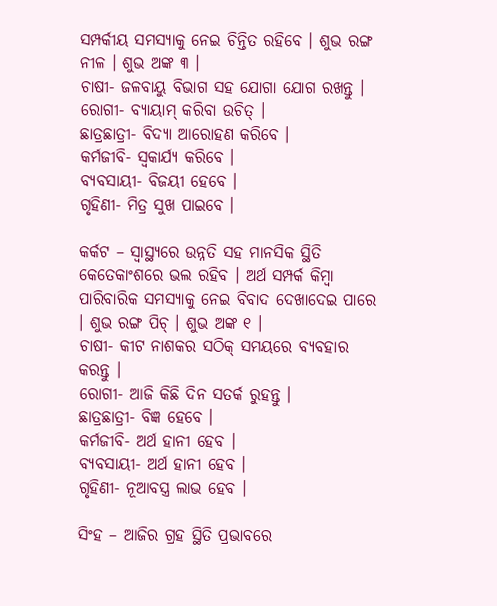ସମ୍ପର୍କୀୟ ସମସ୍ୟାକୁ ନେଇ ଚିନ୍ତିତ ରହିବେ । ଶୁଭ ରଙ୍ଗ ନୀଳ । ଶୁଭ ଅଙ୍କ ୩ ।
ଚାଷୀ- ଜଳବାୟୁ ବିଭାଗ ସହ ଯୋଗା ଯୋଗ ରଖନ୍ତୁ ।
ରୋଗୀ- ବ୍ୟାୟାମ୍ କରିବା ଉଚିତ୍ ।
ଛାତ୍ରଛାତ୍ରୀ- ବିଦ୍ୟା ଆରୋହଣ କରିବେ ।
କର୍ମଜୀବି- ସ୍ୱକାର୍ଯ୍ୟ କରିବେ ।
ବ୍ୟବସାୟୀ- ବିଜୟୀ ହେବେ ।
ଗୃହିଣୀ- ମିତ୍ର ସୁଖ ପାଇବେ ।

କର୍କଟ – ସ୍ୱାସ୍ଥ୍ୟରେ ଉନ୍ନତି ସହ ମାନସିକ ସ୍ଥିତି କେତେକାଂଶରେ ଭଲ ରହିବ । ଅର୍ଥ ସମ୍ପର୍କ କିମ୍ବା ପାରିବାରିକ ସମସ୍ୟାକୁ ନେଇ ବିବାଦ ଦେଖାଦେଇ ପାରେ । ଶୁଭ ରଙ୍ଗ ପିଚ୍ । ଶୁଭ ଅଙ୍କ ୧ ।
ଚାଷୀ- କୀଟ ନାଶକର ସଠିକ୍ ସମୟରେ ବ୍ୟବହାର କରନ୍ତୁ ।
ରୋଗୀ- ଆଜି କିଛି ଦିନ ସତର୍କ ରୁହନ୍ତୁ ।
ଛାତ୍ରଛାତ୍ରୀ- ବିଜ୍ଞ ହେବେ ।
କର୍ମଜୀବି- ଅର୍ଥ ହାନୀ ହେବ ।
ବ୍ୟବସାୟୀ- ଅର୍ଥ ହାନୀ ହେବ ।
ଗୃହିଣୀ- ନୂଆବସ୍ତ୍ର ଲାଭ ହେବ ।

ସିଂହ – ଆଜିର ଗ୍ରହ ସ୍ଥିତି ପ୍ରଭାବରେ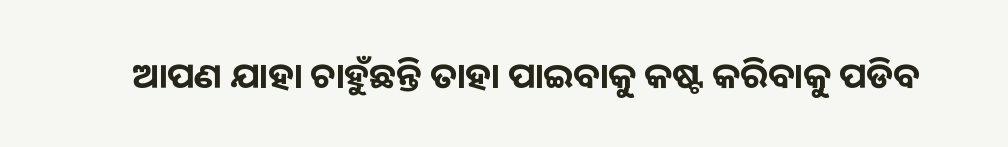ଆପଣ ଯାହା ଚାହୁଁଛନ୍ତି ତାହା ପାଇବାକୁ କଷ୍ଟ କରିବାକୁ ପଡିବ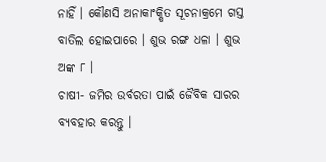ନାହିଁ । କୌଣସି ଅନାକାଂକ୍ଷିତ ସୂଚନାକ୍ରମେ ଗସ୍ତ ବାତିଲ ହୋଇପାରେ । ଶୁଭ ରଙ୍ଗ ଧଳା । ଶୁଭ ଅଙ୍କ ୮ ।
ଚାଷୀ- ଜମିର ଉର୍ବରତା ପାଇଁ ଜୈବିକ ସାରର ବ୍ୟବହାର କରନ୍ତୁ ।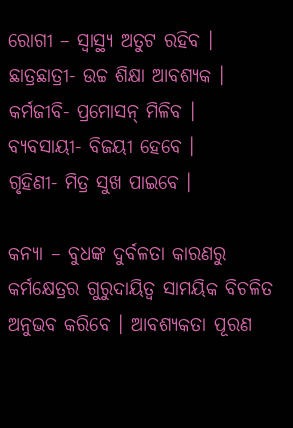ରୋଗୀ – ସ୍ୱାସ୍ଥ୍ୟ ଅତୁଟ ରହିବ ।
ଛାତ୍ରଛାତ୍ରୀ- ଉଚ୍ଚ ଶିକ୍ଷା ଆବଶ୍ୟକ ।
କର୍ମଜୀବି- ପ୍ରମୋସନ୍ ମିଳିବ ।
ବ୍ୟବସାୟୀ- ବିଜୟୀ ହେବେ ।
ଗୃହିଣୀ- ମିତ୍ର ସୁଖ ପାଇବେ ।

କନ୍ୟା – ବୁଧଙ୍କ ଦୁର୍ବଳତା କାରଣରୁ କର୍ମକ୍ଷେତ୍ରର ଗୁରୁଦାୟିତ୍ୱ ସାମୟିକ ବିଚଳିତ ଅନୁଭବ କରିବେ । ଆବଶ୍ୟକତା ପୂରଣ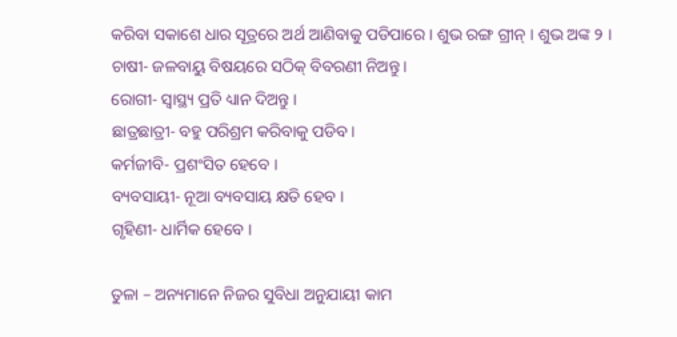କରିବା ସକାଶେ ଧାର ସୂତ୍ରରେ ଅର୍ଥ ଆଣିବାକୁ ପଡିପାରେ । ଶୁଭ ରଙ୍ଗ ଗ୍ରୀନ୍ । ଶୁଭ ଅଙ୍କ ୨ ।
ଚାଷୀ- ଜଳବାୟୁ ବିଷୟରେ ସଠିକ୍ ବିବରଣୀ ନିଅନ୍ତୁ ।
ରୋଗୀ- ସ୍ୱାସ୍ଥ୍ୟ ପ୍ରତି ଧ୍ୟାନ ଦିଅନ୍ତୁ ।
ଛାତ୍ରଛାତ୍ରୀ- ବହୁ ପରିଶ୍ରମ କରିବାକୁ ପଡିବ ।
କର୍ମଜୀବି- ପ୍ରଶଂସିତ ହେବେ ।
ବ୍ୟବସାୟୀ- ନୂଆ ବ୍ୟବସାୟ କ୍ଷତି ହେବ ।
ଗୃହିଣୀ- ଧାର୍ମିକ ହେବେ ।

ତୁଳା – ଅନ୍ୟମାନେ ନିଜର ସୁବିଧା ଅନୁଯାୟୀ କାମ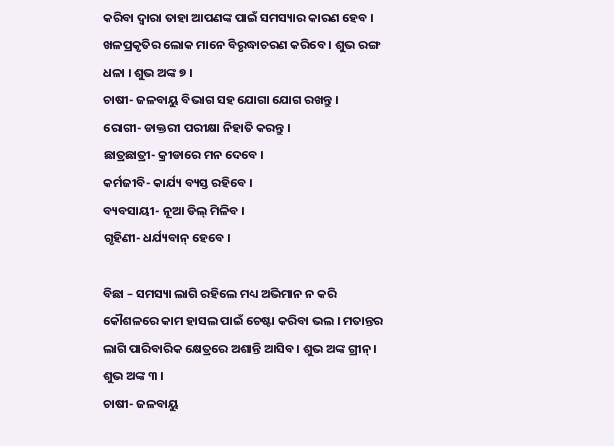କରିବା ଦ୍ୱାରା ତାହା ଆପଣଙ୍କ ପାଇଁ ସମସ୍ୟାର କାରଣ ହେବ । ଖଳପ୍ରକୃତିର ଲୋକ ମାନେ ବିରୃଦ୍ଧାଚରଣ କରିବେ । ଶୁଭ ରଙ୍ଗ ଧଳା । ଶୁଭ ଅଙ୍କ ୭ ।
ଚାଷୀ- ଜଳବାୟୁ ବିଭାଗ ସହ ଯୋଗା ଯୋଗ ରଖନ୍ତୁ ।
ରୋଗୀ- ଡାକ୍ତରୀ ପରୀକ୍ଷା ନିହାତି କରନ୍ତୁ ।
ଛାତ୍ରଛାତ୍ରୀ- କ୍ରୀଡାରେ ମନ ଦେବେ ।
କର୍ମଜୀବି- କାର୍ଯ୍ୟ ବ୍ୟସ୍ତ ରହିବେ ।
ବ୍ୟବସାୟୀ- ନୂଆ ଡିଲ୍ ମିଳିବ ।
ଗୃହିଣୀ- ଧର୍ଯ୍ୟବାନ୍ ହେବେ ।

ବିଛା – ସମସ୍ୟା ଲାଗି ରହିଲେ ମଧ୍ୟ ଅଭିମାନ ନ କରି କୌଶଳରେ କାମ ହାସଲ ପାଇଁ ଚେଷ୍ଟା କରିବା ଭଲ । ମତାନ୍ତର ଲାଗି ପାରିବାରିକ କ୍ଷେତ୍ରରେ ଅଶାନ୍ତି ଆସିବ । ଶୁଭ ଅଙ୍କ ଗ୍ରୀନ୍ । ଶୁଭ ଅଙ୍କ ୩ ।
ଚାଷୀ- ଜଳବାୟୁ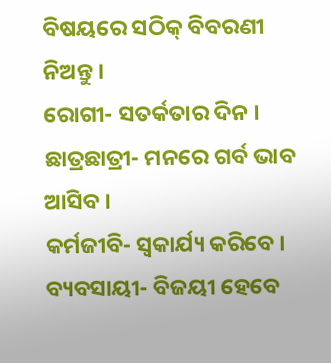ବିଷୟରେ ସଠିକ୍ ବିବରଣୀ ନିଅନ୍ତୁ ।
ରୋଗୀ- ସତର୍କତାର ଦିନ ।
ଛାତ୍ରଛାତ୍ରୀ- ମନରେ ଗର୍ବ ଭାବ ଆସିବ ।
କର୍ମଜୀବି- ସ୍ୱକାର୍ଯ୍ୟ କରିବେ ।
ବ୍ୟବସାୟୀ- ବିଜୟୀ ହେବେ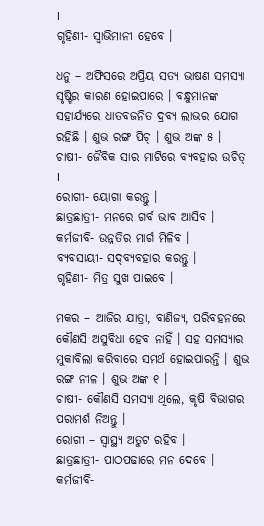।
ଗୃହିଣୀ- ସ୍ୱାଭିମାନୀ ହେବେ ।

ଧନୁ – ଅଫିସରେ ଅପ୍ରିୟ ସତ୍ୟ ଭାଷଣ ସମସ୍ୟା ସୃଷ୍ଟିର କାରଣ ହୋଇପାରେ । ବନ୍ଧୁମାନଙ୍କ ସହାର୍ଯ୍ୟରେ ଧାତବଜନିତ ଦ୍ରବ୍ୟ ଲାଭର ଯୋଗ ରହିଛି । ଶୁଭ ରଙ୍ଗ ପିଚ୍ । ଶୁଭ ଅଙ୍କ ୫ ।
ଚାଷୀ- ଜୈବିକ ସାର ମାଟିରେ ବ୍ୟବହାର ଉଚିତ୍ ।
ରୋଗୀ- ୟୋଗା କରନ୍ତୁ ।
ଛାତ୍ରଛାତ୍ରୀ- ମନରେ ଗର୍ବ ଭାବ ଆସିବ ।
କର୍ମଜୀବି- ଉନ୍ନତିର ମାର୍ଗ ମିଳିବ ।
ବ୍ୟବସାୟୀ- ସଦ୍‌ବ୍ୟବହାର କରନ୍ତୁ ।
ଗୃହିଣୀ- ମିତ୍ର ସୁଖ ପାଇବେ ।

ମକର – ଆଜିର ଯାତ୍ରା, ବାଣିଜ୍ୟ, ପରିବହନରେ କୌଣସି ଅସୁବିଧା ହେବ ନାହିଁ । ସହ ସମସ୍ୟାର ମୁକାବିଲା କରିବାରେ ସମର୍ଥ ହୋଇପାରନ୍ତି । ଶୁଭ ରଙ୍ଗ ନୀଳ । ଶୁଭ ଅଙ୍କ ୧ ।
ଚାଷୀ- କୌଣସି ସମସ୍ୟା ଥିଲେ, କୃଷି ବିଭାଗର ପରାମର୍ଶ ନିଅନ୍ତୁ ।
ରୋଗୀ – ସ୍ୱାସ୍ଥ୍ୟ ଅତୁଟ ରହିବ ।
ଛାତ୍ରଛାତ୍ରୀ- ପାଠପଢାରେ ମନ ଦେବେ ।
କର୍ମଜୀବି-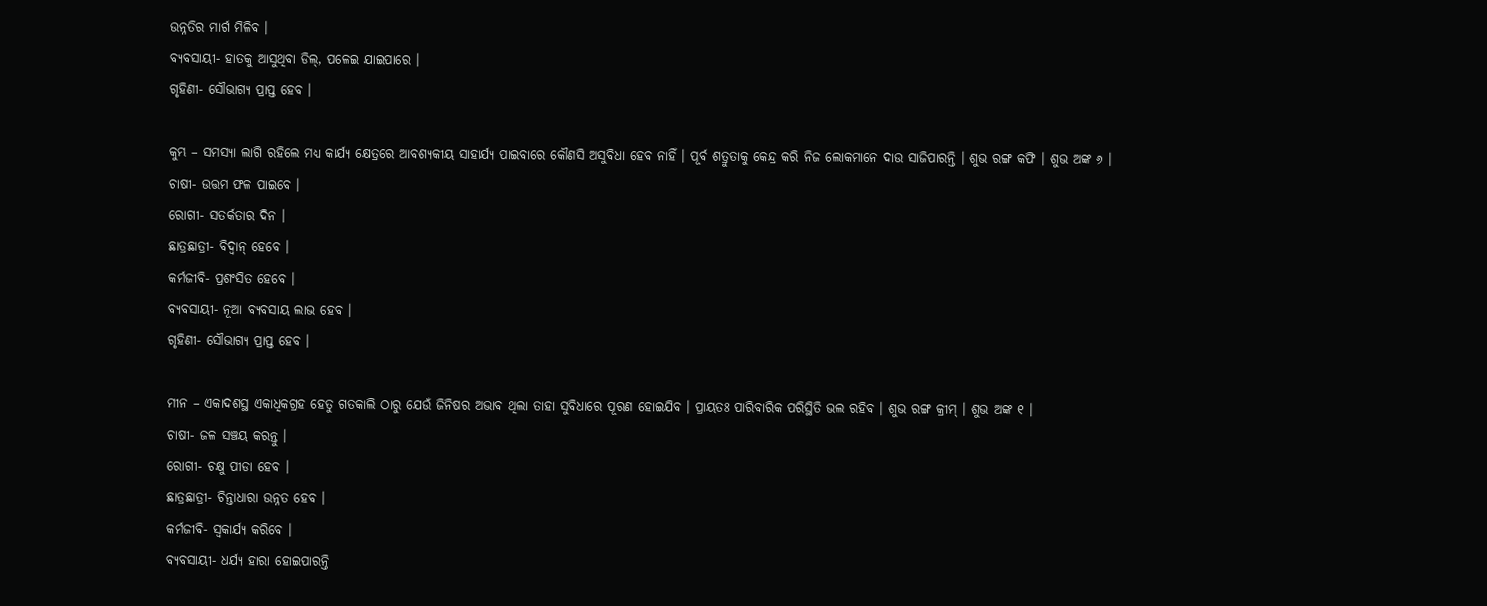ଉନ୍ନତିର ମାର୍ଗ ମିଳିବ ।
ବ୍ୟବସାୟୀ- ହାତକୁ ଆସୁଥିବା ଡିଲ୍‌, ପଳେଇ ଯାଇପାରେ ।
ଗୃହିଣୀ- ସୌଭାଗ୍ୟ ପ୍ରାପ୍ତ ହେବ ।

କୁମ୍ଭ – ସମସ୍ୟା ଲାଗି ରହିଲେ ମଧ୍ୟ କାର୍ଯ୍ୟ କ୍ଷେତ୍ରରେ ଆବଶ୍ୟକୀୟ ସାହାର୍ଯ୍ୟ ପାଇବାରେ କୌଣସି ଅସୁବିଧା ହେବ ନାହିଁ । ପୂର୍ବ ଶତ୍ରୁତାକୁ କେନ୍ଦ୍ର କରି ନିଜ ଲୋକମାନେ ଦାଉ ସାଜିପାରନ୍ତି । ଶୁଭ ରଙ୍ଗ କଫି । ଶୁଭ ଅଙ୍କ ୬ ।
ଚାଷୀ- ଉତ୍ତମ ଫଳ ପାଇବେ ।
ରୋଗୀ- ସତର୍କତାର ଦିନ ।
ଛାତ୍ରଛାତ୍ରୀ- ବିଦ୍ୱାନ୍ ହେବେ ।
କର୍ମଜୀବି- ପ୍ରଶଂସିତ ହେବେ ।
ବ୍ୟବସାୟୀ- ନୂଆ ବ୍ୟବସାୟ ଲାଭ ହେବ ।
ଗୃହିଣୀ- ସୌଭାଗ୍ୟ ପ୍ରାପ୍ତ ହେବ ।

ମୀନ – ଏକାଦଶସ୍ଥ ଏକାଧିକଗ୍ରହ ହେତୁ ଗତକାଲି ଠାରୁ ଯେଉଁ ଜିନିଷର ଅଭାବ ଥିଲା ତାହା ସୁବିଧାରେ ପୂରଣ ହୋଇଯିବ । ପ୍ରାୟତଃ ପାରିବାରିକ ପରିସ୍ଥିତି ଭଲ ରହିବ । ଶୁଭ ରଙ୍ଗ କ୍ରୀମ୍ । ଶୁଭ ଅଙ୍କ ୧ ।
ଚାଷୀ- ଜଳ ସଞ୍ଚୟ କରନ୍ତୁ ।
ରୋଗୀ- ଚକ୍ଷୁ ପୀଡା ହେବ ।
ଛାତ୍ରଛାତ୍ରୀ- ଚିନ୍ତାଧାରା ଉନ୍ନତ ହେବ ।
କର୍ମଜୀବି- ସ୍ୱକାର୍ଯ୍ୟ କରିବେ ।
ବ୍ୟବସାୟୀ- ଧର୍ଯ୍ୟ ହାରା ହୋଇପାରନ୍ତି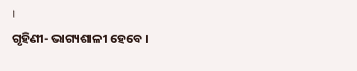।
ଗୃହିଣୀ- ଭାଗ୍ୟଶାଳୀ ହେବେ ।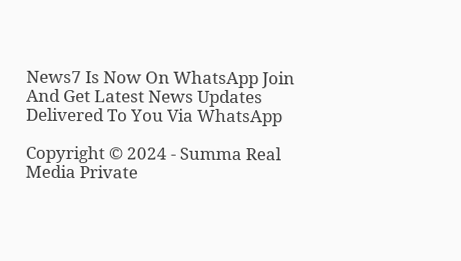News7 Is Now On WhatsApp Join And Get Latest News Updates Delivered To You Via WhatsApp

Copyright © 2024 - Summa Real Media Private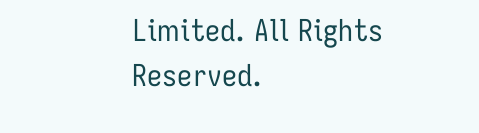Limited. All Rights Reserved.